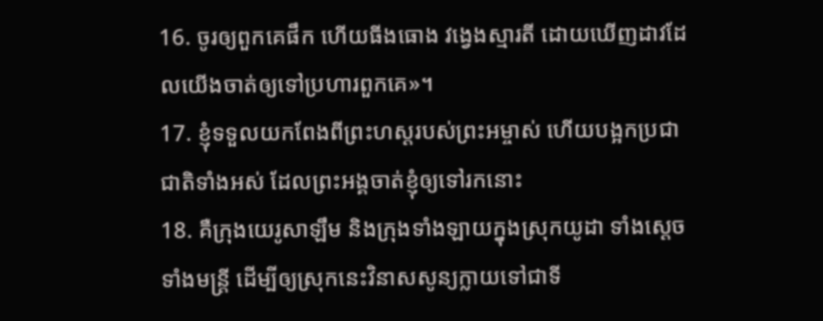16. ចូរឲ្យពួកគេផឹក ហើយធីងធោង វង្វេងស្មារតី ដោយឃើញដាវដែលយើងចាត់ឲ្យទៅប្រហារពួកគេ»។
17. ខ្ញុំទទួលយកពែងពីព្រះហស្ដរបស់ព្រះអម្ចាស់ ហើយបង្អកប្រជាជាតិទាំងអស់ ដែលព្រះអង្គចាត់ខ្ញុំឲ្យទៅរកនោះ
18. គឺក្រុងយេរូសាឡឹម និងក្រុងទាំងឡាយក្នុងស្រុកយូដា ទាំងស្ដេច ទាំងមន្ត្រី ដើម្បីឲ្យស្រុកនេះវិនាសសូន្យក្លាយទៅជាទី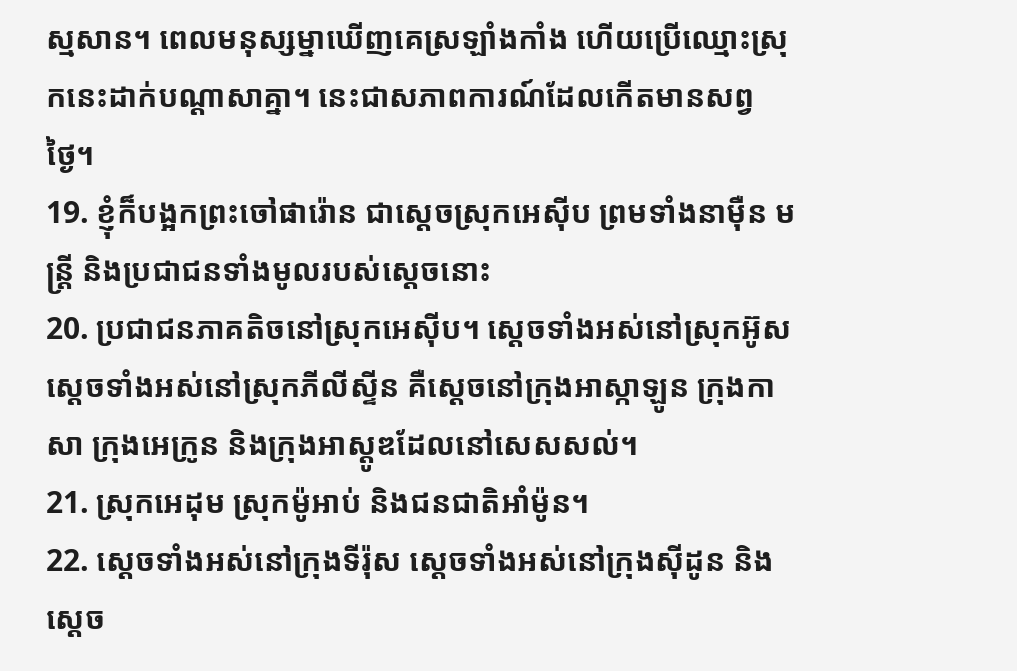ស្មសាន។ ពេលមនុស្សម្នាឃើញគេស្រឡាំងកាំង ហើយប្រើឈ្មោះស្រុកនេះដាក់បណ្ដាសាគ្នា។ នេះជាសភាពការណ៍ដែលកើតមានសព្វថ្ងៃ។
19. ខ្ញុំក៏បង្អកព្រះចៅផារ៉ោន ជាស្ដេចស្រុកអេស៊ីប ព្រមទាំងនាម៉ឺន មន្ត្រី និងប្រជាជនទាំងមូលរបស់ស្ដេចនោះ
20. ប្រជាជនភាគតិចនៅស្រុកអេស៊ីប។ ស្ដេចទាំងអស់នៅស្រុកអ៊ូស ស្ដេចទាំងអស់នៅស្រុកភីលីស្ទីន គឺស្ដេចនៅក្រុងអាស្កាឡូន ក្រុងកាសា ក្រុងអេក្រូន និងក្រុងអាស្តូឌដែលនៅសេសសល់។
21. ស្រុកអេដុម ស្រុកម៉ូអាប់ និងជនជាតិអាំម៉ូន។
22. ស្ដេចទាំងអស់នៅក្រុងទីរ៉ុស ស្ដេចទាំងអស់នៅក្រុងស៊ីដូន និងស្ដេច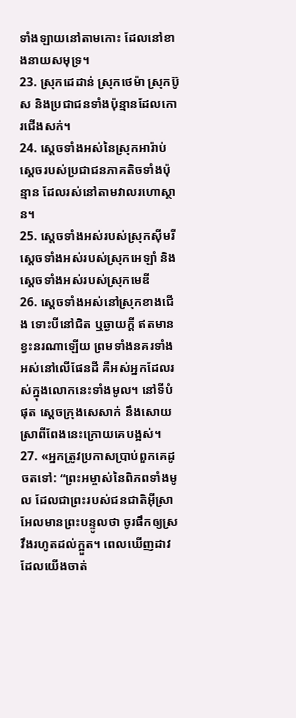ទាំងឡាយនៅតាមកោះ ដែលនៅខាងនាយសមុទ្រ។
23. ស្រុកដេដាន់ ស្រុកថេម៉ា ស្រុកប៊ូស និងប្រជាជនទាំងប៉ុន្មានដែលកោរជើងសក់។
24. ស្ដេចទាំងអស់នៃស្រុកអារ៉ាប់ ស្ដេចរបស់ប្រជាជនភាគតិចទាំងប៉ុន្មាន ដែលរស់នៅតាមវាលរហោស្ថាន។
25. ស្ដេចទាំងអស់របស់ស្រុកស៊ីមរី ស្ដេចទាំងអស់របស់ស្រុកអេឡាំ និងស្ដេចទាំងអស់របស់ស្រុកមេឌី
26. ស្ដេចទាំងអស់នៅស្រុកខាងជើង ទោះបីនៅជិត ឬឆ្ងាយក្ដី ឥតមានខ្វះនរណាឡើយ ព្រមទាំងនគរទាំងអស់នៅលើផែនដី គឺអស់អ្នកដែលរស់ក្នុងលោកនេះទាំងមូល។ នៅទីបំផុត ស្ដេចក្រុងសេសាក់ នឹងសោយស្រាពីពែងនេះក្រោយគេបង្អស់។
27. «អ្នកត្រូវប្រកាសប្រាប់ពួកគេដូចតទៅ: “ព្រះអម្ចាស់នៃពិភពទាំងមូល ដែលជាព្រះរបស់ជនជាតិអ៊ីស្រាអែលមានព្រះបន្ទូលថា ចូរផឹកឲ្យស្រវឹងរហូតដល់ក្អួត។ ពេលឃើញដាវដែលយើងចាត់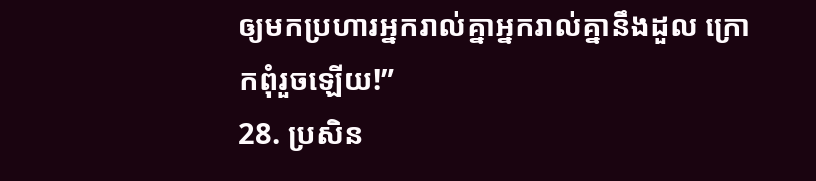ឲ្យមកប្រហារអ្នករាល់គ្នាអ្នករាល់គ្នានឹងដួល ក្រោកពុំរួចឡើយ!”
28. ប្រសិន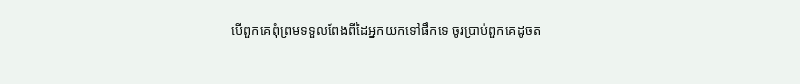បើពួកគេពុំព្រមទទួលពែងពីដៃអ្នកយកទៅផឹកទេ ចូរប្រាប់ពួកគេដូចត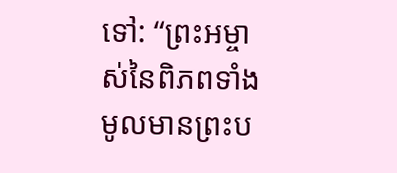ទៅ: “ព្រះអម្ចាស់នៃពិភពទាំងមូលមានព្រះប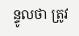ន្ទូលថា ត្រូវ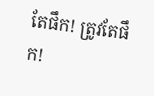តែផឹក! ត្រូវតែផឹក!